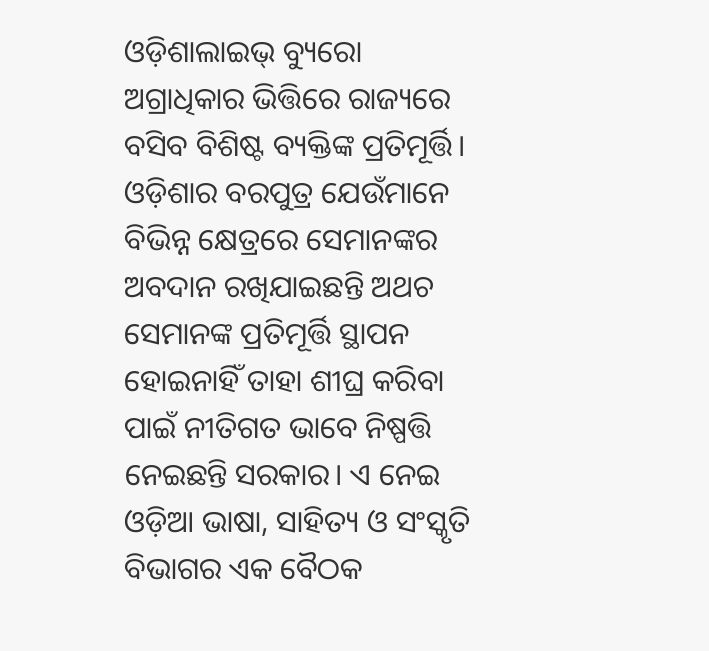ଓଡ଼ିଶାଲାଇଭ୍ ବ୍ୟୁରୋ
ଅଗ୍ରାଧିକାର ଭିତ୍ତିରେ ରାଜ୍ୟରେ ବସିବ ବିଶିଷ୍ଟ ବ୍ୟକ୍ତିଙ୍କ ପ୍ରତିମୂର୍ତ୍ତି। ଓଡ଼ିଶାର ବରପୁତ୍ର ଯେଉଁମାନେ ବିଭିନ୍ନ କ୍ଷେତ୍ରରେ ସେମାନଙ୍କର ଅବଦାନ ରଖିଯାଇଛନ୍ତି ଅଥଚ ସେମାନଙ୍କ ପ୍ରତିମୂର୍ତ୍ତି ସ୍ଥାପନ ହୋଇନାହିଁ ତାହା ଶୀଘ୍ର କରିବା ପାଇଁ ନୀତିଗତ ଭାବେ ନିଷ୍ପତ୍ତି ନେଇଛନ୍ତି ସରକାର। ଏ ନେଇ ଓଡ଼ିଆ ଭାଷା, ସାହିତ୍ୟ ଓ ସଂସ୍କୃତି ବିଭାଗର ଏକ ବୈଠକ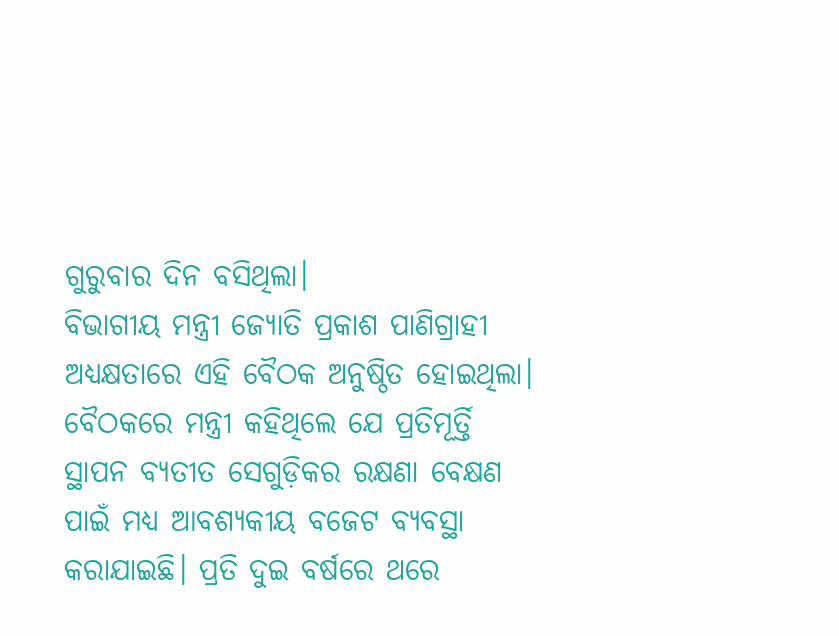ଗୁରୁବାର ଦିନ ବସିଥିଲା।
ବିଭାଗୀୟ ମନ୍ତ୍ରୀ ଜ୍ୟୋତି ପ୍ରକାଶ ପାଣିଗ୍ରାହୀ ଅଧ୍ୟକ୍ଷତାରେ ଏହି ବୈଠକ ଅନୁଷ୍ଠିତ ହୋଇଥିଲା। ବୈଠକରେ ମନ୍ତ୍ରୀ କହିଥିଲେ ଯେ ପ୍ରତିମୂର୍ତ୍ତି ସ୍ଥାପନ ବ୍ୟତୀତ ସେଗୁଡ଼ିକର ରକ୍ଷଣା ବେକ୍ଷଣ ପାଇଁ ମଧ୍ୟ ଆବଶ୍ୟକୀୟ ବଜେଟ ବ୍ୟବସ୍ଥା କରାଯାଇଛି। ପ୍ରତି ଦୁଇ ବର୍ଷରେ ଥରେ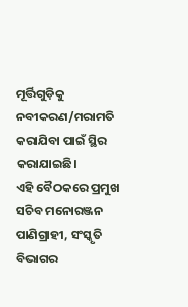ମୂର୍ତ୍ତିଗୁଡ଼ିକୁ ନବୀକରଣ/ମରାମତି କରାଯିବା ପାଇଁ ସ୍ଥିର କରାଯାଇଛି।
ଏହି ବୈଠକରେ ପ୍ରମୁଖ ସଚିବ ମନୋରଞ୍ଜନ ପାଣିଗ୍ରାହୀ, ସଂସ୍କୃତି ବିଭାଗର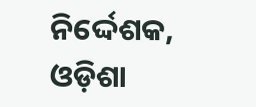ନିର୍ଦ୍ଦେଶକ, ଓଡ଼ିଶା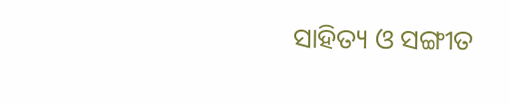ସାହିତ୍ୟ ଓ ସଙ୍ଗୀତ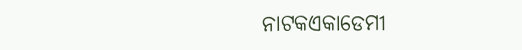ନାଟକଏକାଡେମୀ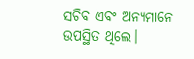ସଚିବ ଏବଂ ଅନ୍ୟମାନେ ଉପସ୍ଥିତ ଥିଲେ।